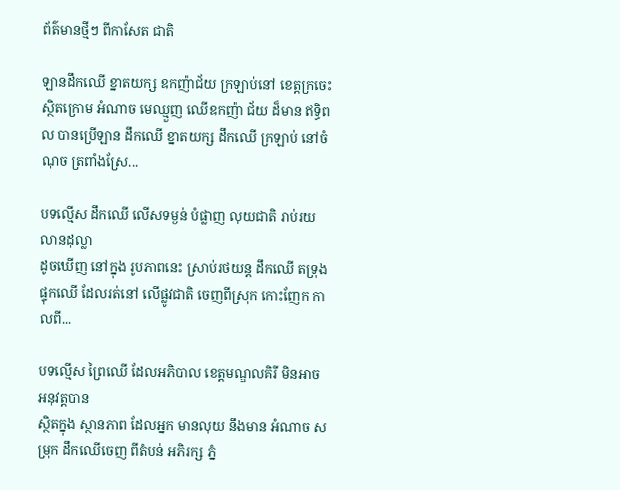ព័ត៌មានថ្មីៗ ពីកាសែត ជាតិ

ឡានដឹកឈើ ខ្នាតយក្ស ឧកញ៉ាជ័យ ក្រឡាប់នៅ ខេត្តក្រចេះ
ស្ថិតក្រោម អំណាច មេឈ្មួញ ឈើឧកញ៉ា ជ័យ ដ៏មាន ឥទ្ធិពល បានប្រើឡាន ដឹកឈើ ខ្នាតយក្ស ដឹកឈើ ក្រឡាប់ នៅចំណុច ត្រពាំងស្រែ...

បទល្មើស ដឹកឈើ លើសទម្ងន់ បំផ្លាញ លុយជាតិ រាប់រយ លានដុល្លា
ដូចឃើញ នៅក្នុង រូបភាពនេះ ស្រាប់រថយន្ត ដឹកឈើ តទ្រុង ផ្ទុកឈើ ដែលរត់នៅ លើផ្លូវជាតិ ចេញពីស្រុក កោះញែក កាលពី...

បទល្មើស ព្រៃឈើ ដែលអភិបាល ខេត្តមណ្ឌលគិរី មិនអាច អនុវត្តបាន
ស្ថិតក្នុង ស្ថានភាព ដែលអ្នក មានលុយ នឹងមាន អំណាច សម្រុក ដឹកឈើចេញ ពីតំបន់ អភិរក្ស ភ្នំ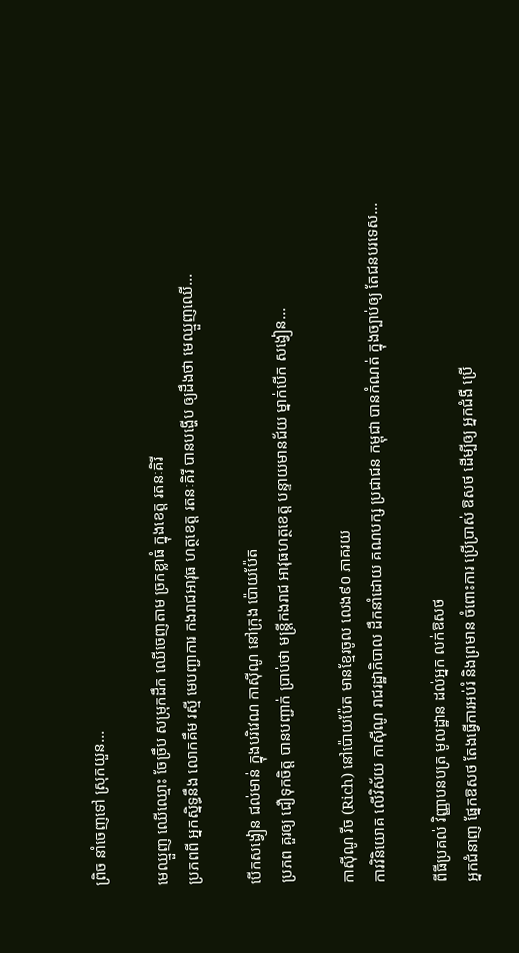ព្រិច នាំចេញទៅ ស្រុកយួន...

មេឈ្មួញ ឈើឈ្មោះ ចែច្រឹប សម្រុកដឹក ឈើចេញតាម ច្រកខ្លាធំ ក្នុងខេត្ត រតនៈគិរី
ប្រភពពី អ្នកស្និទ្ធនឹង លោកគឹម រស្មី មេបញ្ជាការ កងរាជអាវុធ ហត្ថខេត្ត រតនៈគិរី បានបង្ហើប ឲ្យដឹងថា មេឈ្មួញឈើ...

បើកសង្វៀន ជល់មាន់ ក្នុងបរិវេណ កាស៊ីណូ នៅក្រុង ប៉ោយប៉ែត
ប្រភព គួរឲ្យ ជឿទុកចិត្ត បានបញ្ជាក់ ប្រាប់ថា មន្ត្រីកងរាជ អាវុធហត្ថខេត្ត បន្ទាយមានជ័យ ម្នាក់បើក សង្វៀន...

កាស៊ីណូ រីច (Rich) នៅប៉ោយប៉ែត មានខ្មែរចូល លេង៩០ ភាគរយ
ការវិនិយោគ លើវិស័យ កាស៊ីណូ រាជរដ្ឋាភិបាល ដឹកនាំដោយ គណបក្ស ប្រជាជន កម្ពុជា បានកំណត់ ក្នុងច្បាប់ឲ្យ តែជនបរទេស...

ពីធីប្រគល់ វិញ្ញាបនបត្រ មូលដ្ឋាន ដល់អ្នក លក់ឱសថ
អ្នកជំនាញ ផ្នែកឱសថ តែងធ្វើការអប់រំ និងព្រមាន ចំពោះការ ប្រើប្រាស់ ឱសថ ដើម្បីឲ្យ អ្នកជំងឺ ប្រើ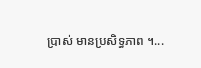ប្រាស់ មានប្រសិទ្ធភាព ។...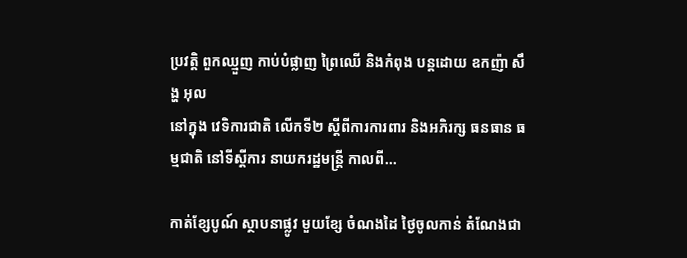ប្រវត្តិ ពួកឈ្មួញ កាប់បំផ្លាញ ព្រៃឈើ និងកំពុង បន្តដោយ ឧកញ៉ា សឹង្ហ អុល
នៅក្នុង វេទិការជាតិ លើកទី២ ស្ដីពីការការពារ និងអភិរក្ស ធនធាន ធម្មជាតិ នៅទីស្ដីការ នាយករដ្ឋមន្ត្រី កាលពី...

កាត់ខ្សែបូណ៍ ស្ថាបនាផ្លូវ មួយខ្សែ ចំណងដៃ ថ្ងៃចូលកាន់ តំណែងជា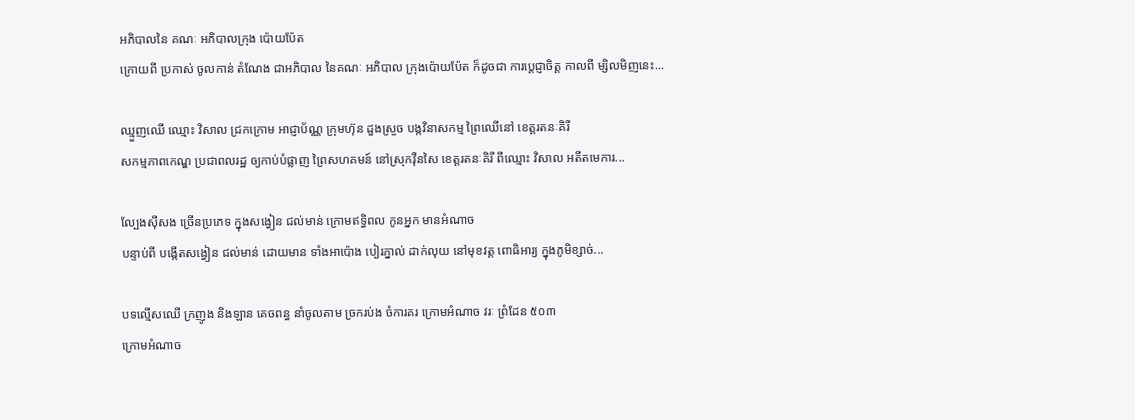អភិបាលនៃ គណៈ អភិបាលក្រុង ប៉ោយប៉ែត
ក្រោយពី ប្រកាស់ ចូលកាន់ តំណែង ជាអភិបាល នៃគណៈ អភិបាល ក្រុងប៉ោយប៉ែត ក៏ដូចជា ការប្តេជ្ញាចិត្ត កាលពី ម្សិលមិញនេះ...

ឈ្មួញឈើ ឈ្មោះ វិសាល ជ្រកក្រោម អាជ្ញាប័ណ្ណ ក្រុមហ៊ុន ដួងស្រួច បង្កវិនាសកម្ម ព្រៃឈើនៅ ខេត្តរតនៈគិរី
សកម្មភាពកេណ្ឌ ប្រជាពលរដ្ឋ ឲ្យកាប់បំផ្លាញ ព្រៃសហគមន៍ នៅស្រុកវ៉ឺនសៃ ខេត្តរតនៈគិរី ពីឈ្មោះ វិសាល អតីតមេការ...

ល្បែងស៊ីសង ច្រើនប្រភេទ ក្នុងសង្វៀន ជល់មាន់ ក្រោមឥទ្ធិពល កូនអ្នក មានអំណាច
បន្ទាប់ពី បង្កើតសង្វៀន ជល់មាន់ ដោយមាន ទាំងអាប៉ោង បៀរភ្នាល់ ដាក់លុយ នៅមុខវត្ត ពោធិអារ្យ ក្នុងភូមិខ្សាច់...

បទល្មើសឈើ ក្រញូង និងឡាន គេចពន្ធ នាំចូលតាម ច្រករប់ង ចំការគរ ក្រោមអំណាច វរៈ ព្រំដែន ៥០៣
ក្រោមអំណាច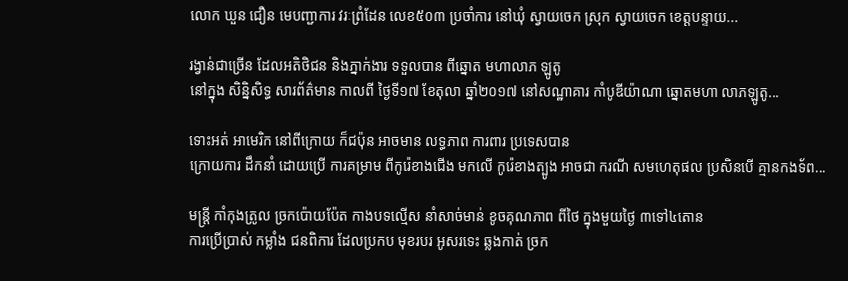លោក ឃួន ជឿន មេបញ្ជាការ វរៈព្រំដែន លេខ៥០៣ ប្រចាំការ នៅឃុំ ស្វាយចេក ស្រុក ស្វាយចេក ខេត្តបន្ទាយ...

រង្វាន់ជាច្រើន ដែលអតិថិជន និងភ្នាក់ងារ ទទួលបាន ពីឆ្នោត មហាលាភ ឡូតូ
នៅក្នុង សិន្និសិទ្ធ សារព័ត៌មាន កាលពី ថ្ងៃទី១៧ ខែតុលា ឆ្នាំ២០១៧ នៅសណ្ឋាគារ កាំបូឌីយ៉ាណា ឆ្នោតមហា លាភឡូតូ...

ទោះអត់ អាមេរិក នៅពីក្រោយ ក៏ជប៉ុន អាចមាន លទ្ធភាព ការពារ ប្រទេសបាន
ក្រោយការ ដឹកនាំ ដោយប្រើ ការគម្រាម ពីកូរ៉េខាងជើង មកលើ កូរ៉េខាងត្បូង អាចជា ករណី សមហេតុផល ប្រសិនបើ គ្មានកងទ័ព...

មន្ត្រី កាំកុងត្រូល ច្រកប៉ោយប៉ែត កាងបទល្មើស នាំសាច់មាន់ ខូចគុណភាព ពីថៃ ក្នុងមួយថ្ងៃ ៣ទៅ៤តោន
ការប្រើប្រាស់ កម្លាំង ជនពិការ ដែលប្រកប មុខរបរ អូសរទេះ ឆ្លងកាត់ ច្រក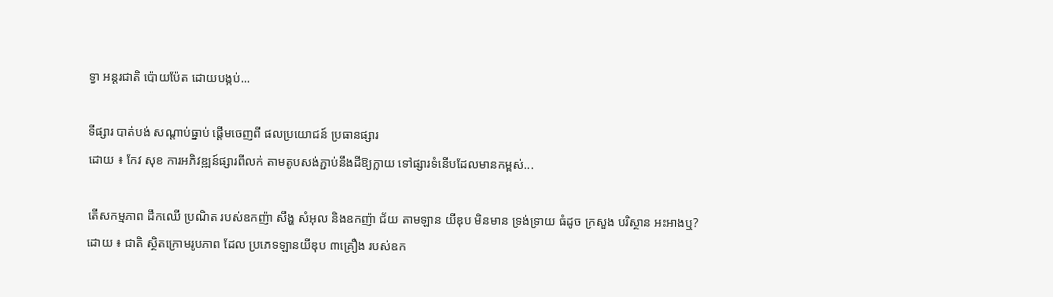ទ្វា អន្តរជាតិ ប៉ោយប៉ែត ដោយបង្កប់...

ទីផ្សារ បាត់បង់ សណ្តាប់ធ្នាប់ ផ្តើមចេញពី ផលប្រយោជន៍ ប្រធានផ្សារ
ដោយ ៖ កែវ សុខ ការអភិវឌ្ឍន៍ផ្សារពីលក់ តាមតូបសង់ភ្ជាប់នឹងដីឱ្យក្លាយ ទៅផ្សារទំនើបដែលមានកម្ពស់...

តើសកម្មភាព ដឹកឈើ ប្រណិត របស់ឧកញ៉ា សឹង្ហ សំអុល និងឧកញ៉ា ជ័យ តាមឡាន យីឌុប មិនមាន ទ្រង់ទ្រាយ ធំដូច ក្រសួង បរិស្ថាន អះអាងឬ?
ដោយ ៖ ជាតិ ស្ថិតក្រោមរូបភាព ដែល ប្រភេទឡានយីឌុប ៣គ្រឿង របស់ឧក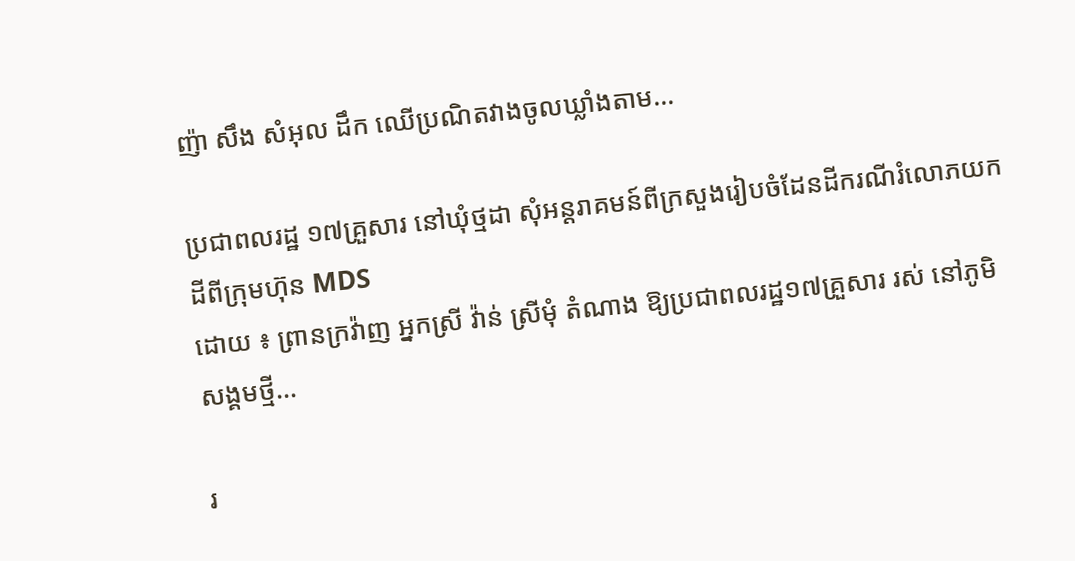ញ៉ា សឹង សំអុល ដឹក ឈើប្រណិតវាងចូលឃ្លាំងតាម...

ប្រជាពលរដ្ឋ ១៧គ្រួសារ នៅឃុំថ្មដា សុំអន្តរាគមន៍ពីក្រសួងរៀបចំដែនដីករណីរំលោភយកដីពីក្រុមហ៊ុន MDS
ដោយ ៖ ព្រានក្រវ៉ាញ អ្នកស្រី វ៉ាន់ ស្រីមុំ តំណាង ឱ្យប្រជាពលរដ្ឋ១៧គ្រួសារ រស់ នៅភូមិសង្គមថ្មី...

រ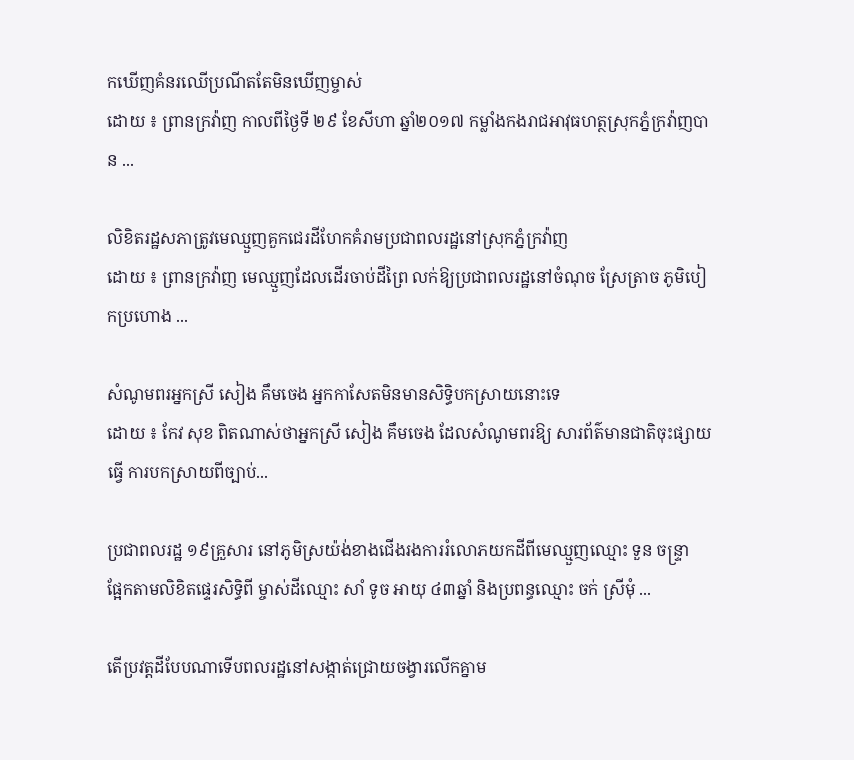កឃើញគំនរឈើប្រណីតតែមិនឃើញម្ចាស់
ដោយ ៖ ព្រានក្រវ៉ាញ កាលពីថ្ងៃទី ២៩ ខែសីហា ឆ្នាំ២០១៧ កម្លាំងកងរាជអាវុធហត្ថស្រុកភ្នំក្រវ៉ាញបាន ...

លិខិតរដ្ឋសភាត្រូវមេឈ្មួញគួកជេរដីហែកគំរាមប្រជាពលរដ្ឋនៅស្រុកភ្នំក្រវ៉ាញ
ដោយ ៖ ព្រានក្រវ៉ាញ មេឈ្មួញដែលដើរចាប់ដីព្រៃ លក់ឱ្យប្រជាពលរដ្ឋនៅចំណុច ស្រែត្រាច ភូមិបៀកប្រហោង ...

សំណូមពរអ្នកស្រី សៀង គឹមចេង អ្នកកាសែតមិនមានសិទ្ធិបកស្រាយនោះទេ
ដោយ ៖ កែវ សុខ ពិតណាស់ថាអ្នកស្រី សៀង គឹមចេង ដែលសំណូមពរឱ្យ សារព័ត៌មានជាតិចុះផ្សាយធ្វើ ការបកស្រាយពីច្បាប់...

ប្រជាពលរដ្ឋ ១៩គ្រួសារ នៅភូមិស្រយ៉ង់ខាងជើងរងការរំលោភយកដីពីមេឈ្មួញឈ្មោះ ទួន ចន្ទ្រា
ផ្អែកតាមលិខិតផ្ទេរសិទ្ធិពី ម្ចាស់ដីឈ្មោះ សាំ ទូច អាយុ ៤៣ឆ្នាំ និងប្រពន្ធឈ្មោះ ចក់ ស្រីមុំ ...

តើប្រវត្តដីបែបណាទើបពលរដ្ឋនៅសង្កាត់ជ្រោយចង្វារលើកគ្នាម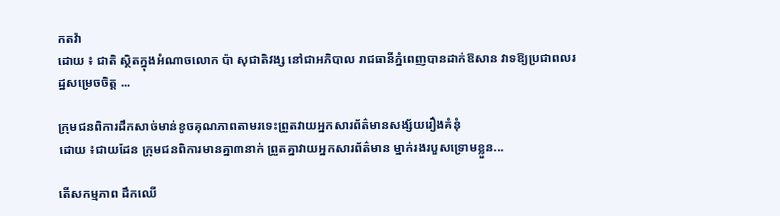កតវ៉ា
ដោយ ៖ ជាតិ ស្ថិតក្នុងអំណាចលោក ប៉ា សុជាតិវង្ស នៅជាអភិបាល រាជធានីភ្នំពេញបានដាក់ឱសាន វាទឱ្យប្រជាពលរដ្ឋសម្រេចចិត្ត ...

ក្រុមជនពិការដឹកសាច់មាន់ខូចគុណភាពតាមរទេះព្រួតវាយអ្នកសារព័ត៌មានសង្ស័យរឿងគំនុំ
ដោយ ៖ជាយដែន ក្រុមជនពិការមានគ្នា៣នាក់ ព្រួតគ្នាវាយអ្នកសារព័ត៌មាន ម្នាក់រងរបួសទ្រោមខ្លួន...

តើសកម្មភាព ដឹកឈើ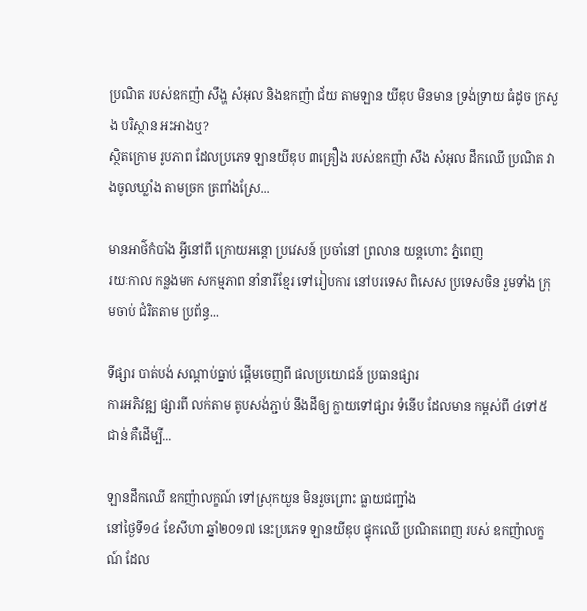ប្រណិត របស់ឧកញ៉ា សឹង្ហ សំអុល និងឧកញ៉ា ជ័យ តាមឡាន យីឌុប មិនមាន ទ្រង់ទ្រាយ ធំដូច ក្រសួង បរិស្ថាន អះអាងឬ?
ស្ថិតក្រោម រូបភាព ដែលប្រភេទ ឡានយីឌុប ៣គ្រឿង របស់ឧកញ៉ា សឹង សំអុល ដឹកឈើ ប្រណិត វាងចូលឃ្លាំង តាមច្រក ត្រពាំងស្រែ...

មានអាថ៌កំបាំង អ្វីនៅពី ក្រោយអន្ដោ ប្រវេសន៍ ប្រចាំនៅ ព្រលាន យន្តហោះ ភ្នំពេញ
រយៈកាល កន្លងមក សកម្មភាព នាំនារីខ្មែរ ទៅរៀបការ នៅបរទេស ពិសេស ប្រទេសចិន រួមទាំង ក្រុមចាប់ ជំរិតតាម ប្រព័ន្ធ...

ទីផ្សារ បាត់បង់ សណ្ដាប់ធ្នាប់ ផ្ដើមចេញពី ផលប្រយោជន៍ ប្រធានផ្សារ
ការអភិវឌ្ឍ ផ្សារពី លក់តាម តូបសង់ភ្ជាប់ នឹងដីឲ្យ ក្លាយទៅផ្សារ ទំនើប ដែលមាន កម្ពស់ពី ៤ទៅ៥ជាន់ គឺដើម្បី...

ឡានដឹកឈើ ឧកញ៉ាលក្ខណ៍ ទៅស្រុកយួន មិនរួចព្រោះ ធ្លាយជញ្ជាំង
នៅថ្ងៃទី១៤ ខែសីហា ឆ្នាំ២០១៧ នេះប្រភេទ ឡានយីឌុប ផ្ទុកឈើ ប្រណិតពេញ របស់ ឧកញ៉ាលក្ខណ៍ ដែល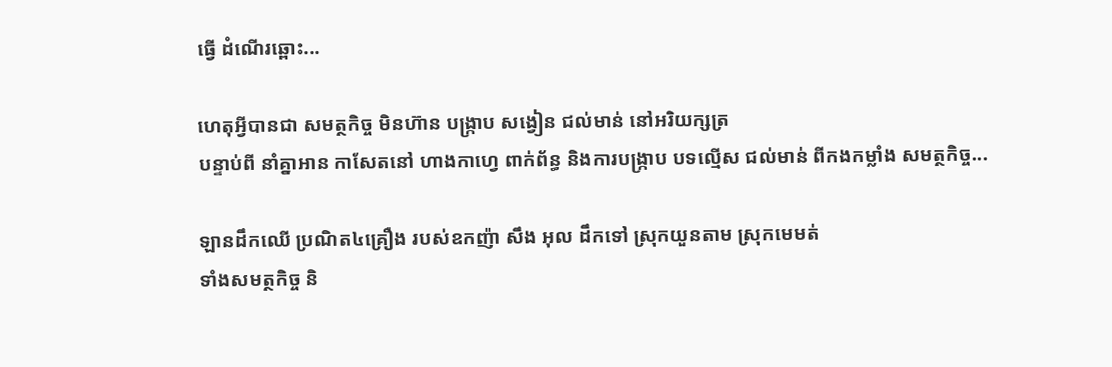ធ្វើ ដំណើរឆ្ពោះ...

ហេតុអី្វបានជា សមត្ថកិច្ច មិនហ៊ាន បង្ក្រាប សង្វៀន ជល់មាន់ នៅអរិយក្សត្រ
បន្ទាប់ពី នាំគ្នាអាន កាសែតនៅ ហាងកាហ្វេ ពាក់ព័ន្ធ និងការបង្ក្រាប បទល្មើស ជល់មាន់ ពីកងកម្លាំង សមត្ថកិច្ច...

ឡានដឹកឈើ ប្រណិត៤គ្រឿង របស់ឧកញ៉ា សឹង អុល ដឹកទៅ ស្រុកយួនតាម ស្រុកមេមត់
ទាំងសមត្ថកិច្ច និ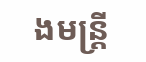ងមន្ត្រី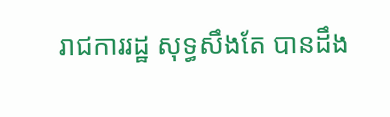រាជការរដ្ឋ សុទ្ធសឹងតែ បានដឹង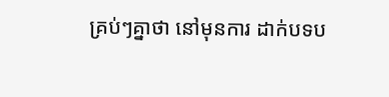គ្រប់ៗគ្នាថា នៅមុនការ ដាក់បទប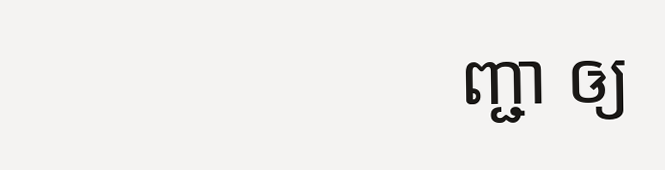ញ្ជា ឲ្យ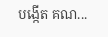បង្កើត គណ...